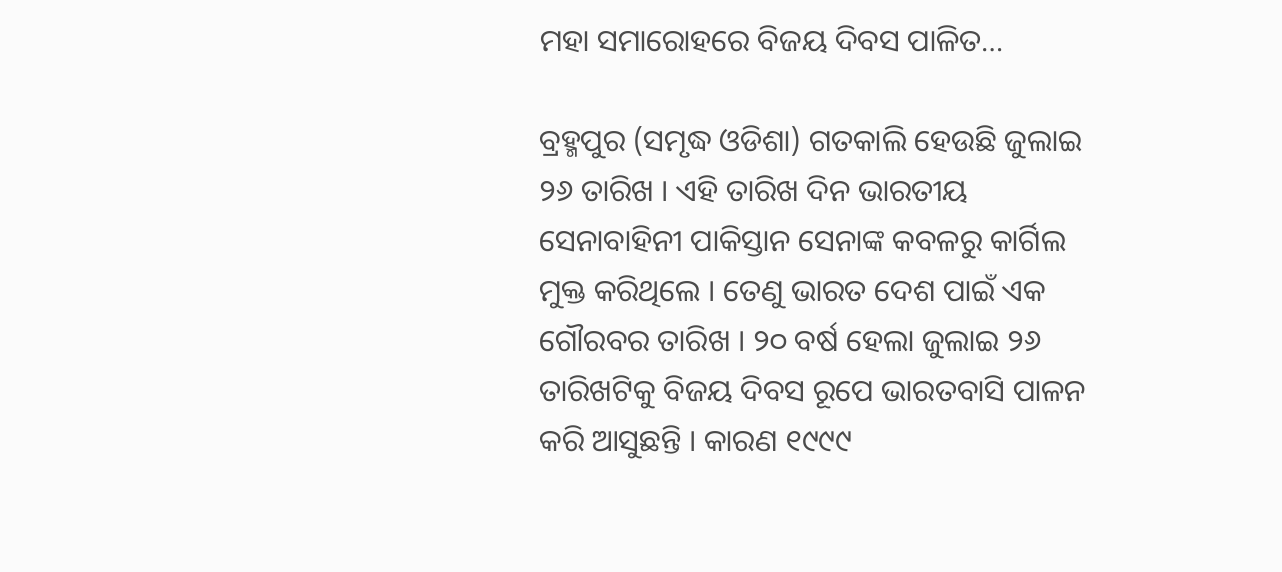ମହା ସମାରୋହରେ ବିଜୟ ଦିବସ ପାଳିତ…

ବ୍ରହ୍ମପୁର (ସମୃଦ୍ଧ ଓଡିଶା) ଗତକାଲି ହେଉଛି ଜୁଲାଇ ୨୬ ତାରିଖ । ଏହି ତାରିଖ ଦିନ ଭାରତୀୟ ସେନାବାହିନୀ ପାକିସ୍ତାନ ସେନାଙ୍କ କବଳରୁ କାର୍ଗିଲ ମୁକ୍ତ କରିଥିଲେ । ତେଣୁ ଭାରତ ଦେଶ ପାଇଁ ଏକ ଗୌରବର ତାରିଖ । ୨୦ ବର୍ଷ ହେଲା ଜୁଲାଇ ୨୬ ତାରିଖଟିକୁ ବିଜୟ ଦିବସ ରୂପେ ଭାରତବାସି ପାଳନ କରି ଆସୁଛନ୍ତି । କାରଣ ୧୯୯୯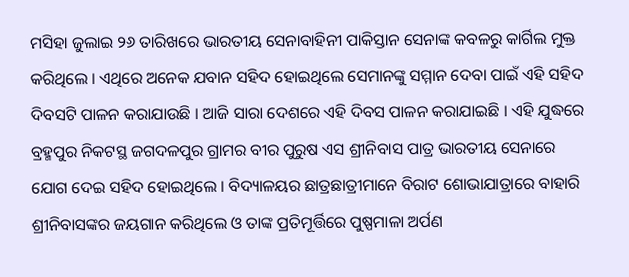ମସିହା ଜୁଲାଇ ୨୬ ତାରିଖରେ ଭାରତୀୟ ସେନାବାହିନୀ ପାକିସ୍ତାନ ସେନାଙ୍କ କବଳରୁ କାର୍ଗିଲ ମୁକ୍ତ କରିଥିଲେ । ଏଥିରେ ଅନେକ ଯବାନ ସହିଦ ହୋଇଥିଲେ ସେମାନଙ୍କୁ ସମ୍ମାନ ଦେବା ପାଇଁ ଏହି ସହିଦ ଦିବସଟି ପାଳନ କରାଯାଉଛି । ଆଜି ସାରା ଦେଶରେ ଏହି ଦିବସ ପାଳନ କରାଯାଇଛି । ଏହି ଯୁଦ୍ଧରେ ବ୍ରହ୍ମପୁର ନିକଟସ୍ଥ ଜଗଦଳପୁର ଗ୍ରାମର ବୀର ପୁରୁଷ ଏସ ଶ୍ରୀନିବାସ ପାତ୍ର ଭାରତୀୟ ସେନାରେ ଯୋଗ ଦେଇ ସହିଦ ହୋଇଥିଲେ । ବିଦ୍ୟାଳୟର ଛାତ୍ରଛାତ୍ରୀମାନେ ବିରାଟ ଶୋଭାଯାତ୍ରାରେ ବାହାରି ଶ୍ରୀନିବାସଙ୍କର ଜୟଗାନ କରିଥିଲେ ଓ ତାଙ୍କ ପ୍ରତିମୂର୍ତ୍ତିରେ ପୁଷ୍ପମାଳା ଅର୍ପଣ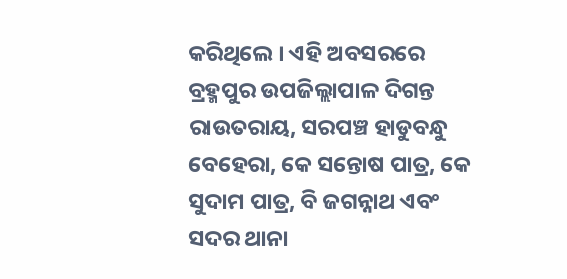କରିଥିଲେ । ଏହି ଅବସରରେ ବ୍ରହ୍ମପୁର ଉପଜିଲ୍ଲାପାଳ ଦିଗନ୍ତ ରାଉତରାୟ, ସରପଞ୍ଚ ହାଡୁବନ୍ଧୁ ବେହେରା, କେ ସନ୍ତୋଷ ପାତ୍ର, କେ ସୁଦାମ ପାତ୍ର, ବି ଜଗନ୍ନାଥ ଏବଂ ସଦର ଥାନା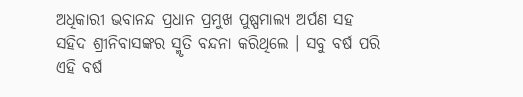ଅଧିକାରୀ ଭବାନନ୍ଦ ପ୍ରଧାନ ପ୍ରମୁଖ ପୁଷ୍ପମାଲ୍ୟ ଅର୍ପଣ ସହ ସହିଦ ଶ୍ରୀନିବାସଙ୍କର ସ୍ମୃତି ବନ୍ଦନା କରିଥିଲେ । ସବୁ ବର୍ଷ ପରି ଏହି ବର୍ଷ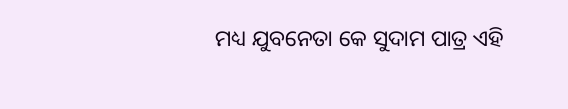ମଧ୍ୟ ଯୁବନେତା କେ ସୁଦାମ ପାତ୍ର ଏହି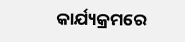କାର୍ଯ୍ୟକ୍ରମରେ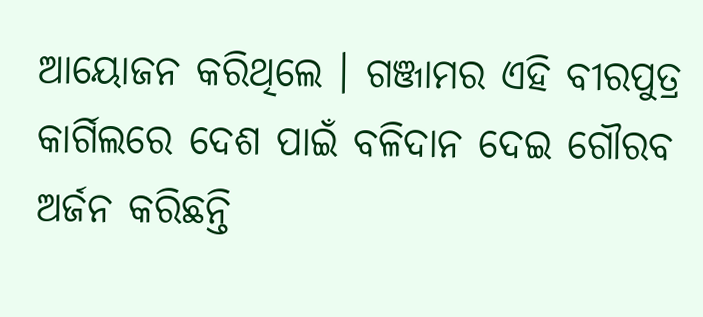ଆୟୋଜନ କରିଥିଲେ । ଗଞ୍ଜାମର ଏହି ବୀରପୁତ୍ର କାର୍ଗିଲରେ ଦେଶ ପାଇଁ ବଳିଦାନ ଦେଇ ଗୌରବ ଅର୍ଜନ କରିଛନ୍ତି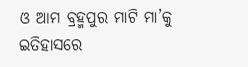ଓ ଆମ ବ୍ରହ୍ମପୁର ମାଟି ମା’କୁ ଇତିହାସରେ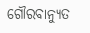ଗୌରବାନ୍ୟୁତ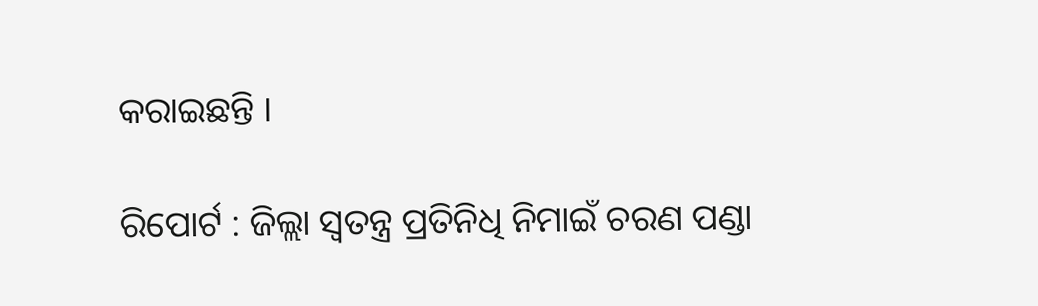କରାଇଛନ୍ତି ।

ରିପୋର୍ଟ : ଜିଲ୍ଲା ସ୍ୱତନ୍ତ୍ର ପ୍ରତିନିଧି ନିମାଇଁ ଚରଣ ପଣ୍ଡା